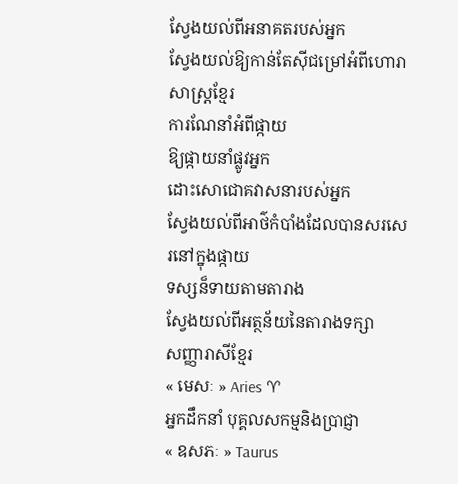ស្វែងយល់ពីអនាគតរបស់អ្នក
ស្វែងយល់ឱ្យកាន់តែស៊ីជម្រៅអំពីហោរាសាស្ត្រខ្មែរ
ការណែនាំអំពីផ្កាយ
ឱ្យផ្កាយនាំផ្លូវអ្នក
ដោះសោជោគវាសនារបស់អ្នក
ស្វែងយល់ពីអាថ៌កំបាំងដែលបានសរសេរនៅក្នុងផ្កាយ
ទស្សន៏ទាយតាមតារាង
ស្វែងយល់ពីអត្ថន័យនៃតារាងទក្សា
សញ្ញារាសីខ្មែរ
« មេសៈ » Aries ♈
អ្នកដឹកនាំ បុគ្គលសកម្មនិងប្រាជ្ញា
« ឧសភៈ » Taurus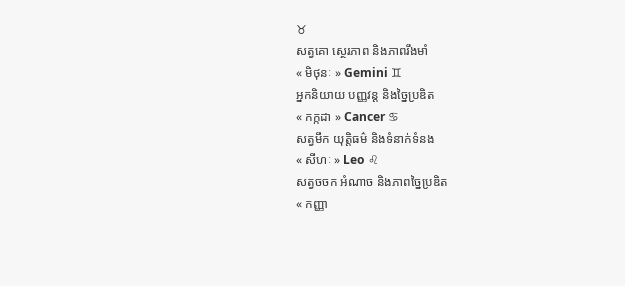♉
សត្វគោ ស្ថេរភាព និងភាពរឹងមាំ
« មិថុនៈ » Gemini ♊
អ្នកនិយាយ បញ្ញវន្ត និងច្នៃប្រឌិត
« កក្កដា » Cancer ♋
សត្វមឹក យុត្តិធម៌ និងទំនាក់ទំនង
« សីហៈ » Leo ♌
សត្វចចក អំណាច និងភាពច្នៃប្រឌិត
« កញ្ញា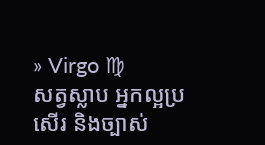» Virgo ♍
សត្វស្លាប អ្នកល្អប្រសើរ និងច្បាស់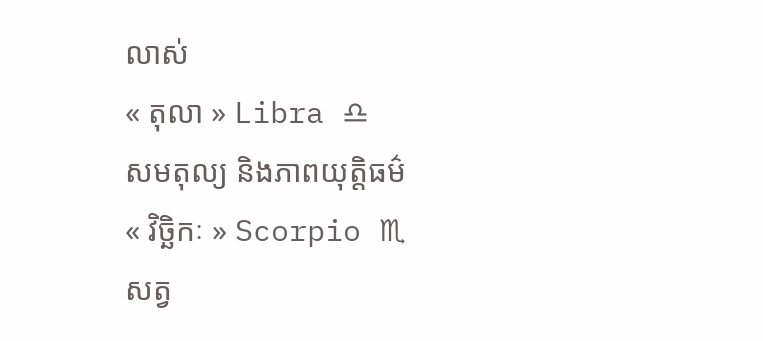លាស់
« តុលា » Libra ♎
សមតុល្យ និងភាពយុត្តិធម៌
« វិច្ឆិកៈ » Scorpio ♏
សត្វ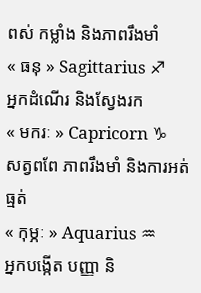ពស់ កម្លាំង និងភាពរឹងមាំ
« ធនុ » Sagittarius ♐
អ្នកដំណើរ និងស្វែងរក
« មករៈ » Capricorn ♑
សត្វពពែ ភាពរឹងមាំ និងការអត់ធ្មត់
« កុម្ភៈ » Aquarius ♒
អ្នកបង្កើត បញ្ញា និ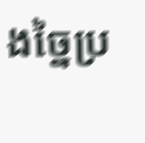ងច្នៃប្រ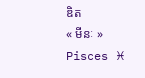ឌិត
« មីនៈ » Pisces ♓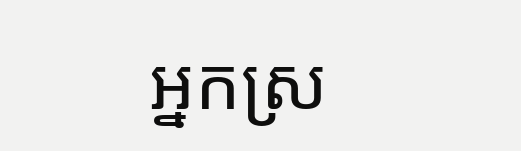អ្នកស្រ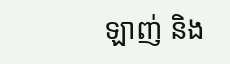ឡាញ់ និង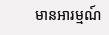មានអារម្មណ៍